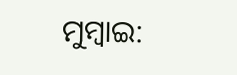ମୁମ୍ବାଇ: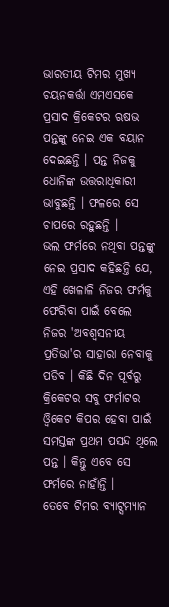ଭାରତୀୟ ଟିମର ମୁଖ୍ୟ ଚୟନକର୍ତ୍ତା ଏମଏସକେ ପ୍ରସାଦ କ୍ରିକେଟର ଋଷଭ ପନ୍ତଙ୍କୁ ନେଇ ଏକ ବୟାନ ଦେଇଛନ୍ତି । ପନ୍ତ ନିଜକୁ ଧୋନିଙ୍କ ଉତ୍ତରାଧିକାରୀ ଭାବୁଛନ୍ତି । ଫଳରେ ସେ ଚାପରେ ରହୁଛନ୍ତି ।
ଭଲ ଫର୍ମରେ ନଥିବା ପନ୍ତଙ୍କୁ ନେଇ ପ୍ରସାଦ କହିଛନ୍ତି ଯେ, ଏହି ଖେଳାଳି ନିଜର ଫର୍ମକୁ ଫେରିବା ପାଇଁ ବେଲେ ନିଜର 'ଅବଶ୍ବସନୀୟ ପ୍ରତିଭା'ର ସାହାରା ନେବାକୁ ପଡିବ । କିଛି ଦିନ ପୂର୍ବରୁ କ୍ରିକେଟର ସବୁ ଫର୍ମାଟର ଓ୍ବିକେଟ କିପର ହେବା ପାଇଁ ସମସ୍ତଙ୍କ ପ୍ରଥମ ପସନ୍ଦ ଥିଲେ ପନ୍ତ । କିନ୍ତୁ ଏବେ ସେ ଫର୍ମରେ ନାହାଁନ୍ତି ।
ତେବେ ଟିମର ବ୍ୟାଟ୍ସମ୍ୟାନ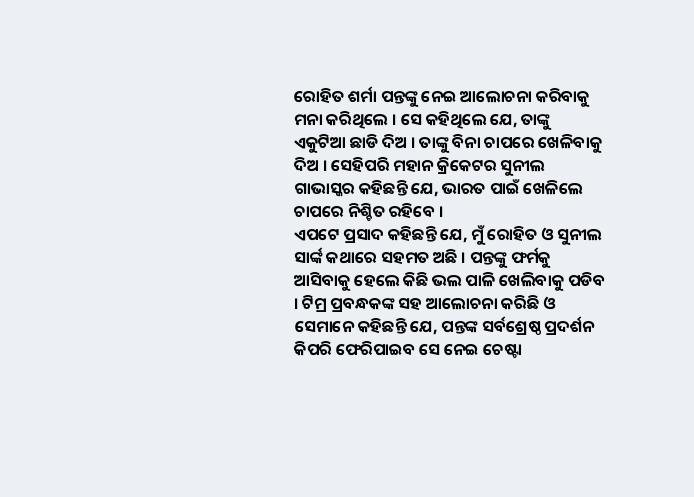ରୋହିତ ଶର୍ମା ପନ୍ତଙ୍କୁ ନେଇ ଆଲୋଚନା କରିବାକୁ ମନା କରିଥିଲେ । ସେ କହିଥିଲେ ଯେ, ତାଙ୍କୁ ଏକୁଟିଆ ଛାଡି ଦିଅ । ତାଙ୍କୁ ବିନା ଚାପରେ ଖେଳିବାକୁ ଦିଅ । ସେହିପରି ମହାନ କ୍ରିକେଟର ସୁନୀଲ ଗାଭାସ୍କର କହିଛନ୍ତି ଯେ, ଭାରତ ପାଇଁ ଖେଳିଲେ ଚାପରେ ନିଶ୍ଚିତ ରହିବେ ।
ଏପଟେ ପ୍ରସାଦ କହିଛନ୍ତି ଯେ, ମୁଁ ରୋହିତ ଓ ସୁନୀଲ ସାର୍ଙ୍କ କଥାରେ ସହମତ ଅଛି । ପନ୍ତଙ୍କୁ ଫର୍ମକୁ ଆସିବାକୁ ହେଲେ କିଛି ଭଲ ପାଳି ଖେଲିବାକୁ ପଡିବ । ଟିମ୍ର ପ୍ରବନ୍ଧକଙ୍କ ସହ ଆଲୋଚନା କରିଛି ଓ ସେମାନେ କହିଛନ୍ତି ଯେ, ପନ୍ତଙ୍କ ସର୍ବଶ୍ରେଷ୍ଠ ପ୍ରଦର୍ଶନ କିପରି ଫେରିପାଇବ ସେ ନେଇ ଚେଷ୍ଟା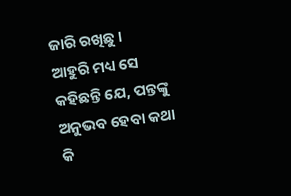ଜାରି ରଖିଛୁ ।
ଆହୁରି ମଧ୍ୟ ସେ କହିଛନ୍ତି ଯେ, ପନ୍ତଙ୍କୁ ଅନୁଭବ ହେବା କଥା କି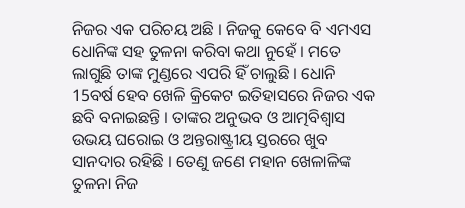ନିଜର ଏକ ପରିଚୟ ଅଛି । ନିଜକୁ କେବେ ବି ଏମଏସ ଧୋନିଙ୍କ ସହ ତୁଳନା କରିବା କଥା ନୁହେଁ । ମତେ ଲାଗୁଛି ତାଙ୍କ ମୁଣ୍ଡରେ ଏପରି ହିଁ ଚାଲୁଛି । ଧୋନି 15ବର୍ଷ ହେବ ଖେଳି କ୍ରିକେଟ ଇତିହାସରେ ନିଜର ଏକ ଛବି ବନାଇଛନ୍ତି । ତାଙ୍କର ଅନୁଭବ ଓ ଆତ୍ମବିଶ୍ବାସ ଉଭୟ ଘରୋଇ ଓ ଅନ୍ତରାଷ୍ଟ୍ରୀୟ ସ୍ତରରେ ଖୁବ ସାନଦାର ରହିଛି । ତେଣୁ ଜଣେ ମହାନ ଖେଳାଳିଙ୍କ ତୁଳନା ନିଜ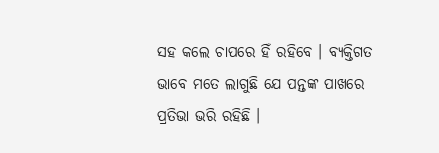ସହ କଲେ ଚାପରେ ହିଁ ରହିବେ । ବ୍ୟକ୍ତିଗତ ଭାବେ ମତେ ଲାଗୁଛି ଯେ ପନ୍ତଙ୍କ ପାଖରେ ପ୍ରତିଭା ଭରି ରହିଛି ।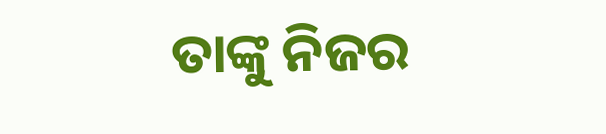ତାଙ୍କୁ ନିଜର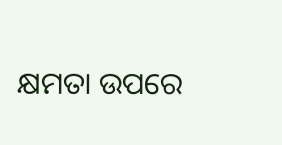କ୍ଷମତା ଉପରେ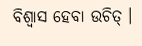ବିଶ୍ବାସ ହେବା ଉଚିତ୍ ।